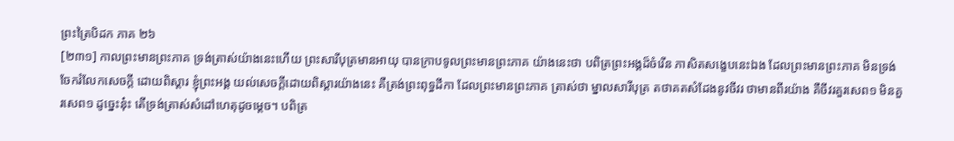ព្រះត្រៃបិដក ភាគ ២៦
[២៣១] កាលព្រះមានព្រះភាគ ទ្រង់ត្រាស់យ៉ាងនេះហើយ ព្រះសារីបុត្រមានអាយុ បានក្រាបទូលព្រះមានព្រះភាគ យ៉ាងនេះថា បពិត្រព្រះអង្គដ៏ចំរើន ភាសិតសង្ខេបនេះឯង ដែលព្រះមានព្រះភាគ មិនទ្រង់ចែករំលែកសេចក្តី ដោយពិស្តារ ខ្ញុំព្រះអង្គ យល់សេចក្តីដោយពិស្តារយ៉ាងនេះ គឺត្រង់ព្រះពុទ្ធដីកា ដែលព្រះមានព្រះភាគ ត្រាស់ថា ម្នាលសារីបុត្រ តថាគតសំដែងនូវចីវរ ថាមានពីរយ៉ាង គឺចីវរគួរសេព១ មិនគួរសេព១ ដូច្នេះនុ៎ះ តើទ្រង់ត្រាស់សំដៅហេតុដូចម្តេច។ បពិត្រ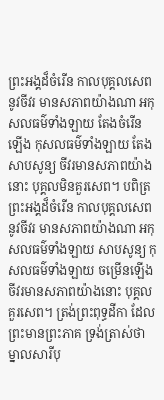ព្រះអង្គដ៏ចំរើន កាលបុគ្គលសេពនូវចីវរ មានសភាពយ៉ាងណា អកុសលធម៌ទាំងឡាយ តែងចំរើនឡើង កុសលធម៌ទាំងឡាយ តែងសាបសូន្យ ចីវរមានសភាពយ៉ាងនោះ បុគ្គលមិនគួរសេព។ បពិត្រព្រះអង្គដ៏ចំរើន កាលបុគ្គលសេពនូវចីវរ មានសភាពយ៉ាងណា អកុសលធម៌ទាំងឡាយ សាបសូន្យ កុសលធម៌ទាំងឡាយ ចម្រើនឡើង ចីវរមានសភាពយ៉ាងនោះ បុគ្គលគួរសេព។ ត្រង់ព្រះពុទ្ធដីកា ដែលព្រះមានព្រះភាគ ទ្រង់ត្រាស់ថា ម្នាលសារីបុ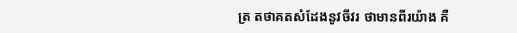ត្រ តថាគតសំដែងនូវចីវរ ថាមានពីរយ៉ាង គឺ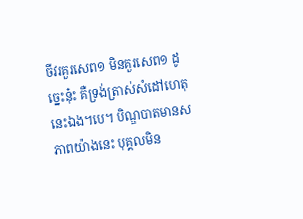ចីវរគួរសេព១ មិនគួរសេព១ ដូច្នេះនុ៎ះ គឺទ្រង់ត្រាស់សំដៅហេតុនេះឯង។បេ។ បិណ្ឌបាតមានសភាពយ៉ាងនេះ បុគ្គលមិន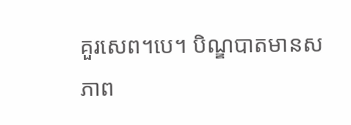គួរសេព។បេ។ បិណ្ឌបាតមានសភាព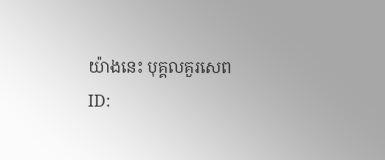យ៉ាងនេះ បុគ្គលគួរសេព
ID: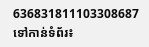636831811103308687
ទៅកាន់ទំព័រ៖